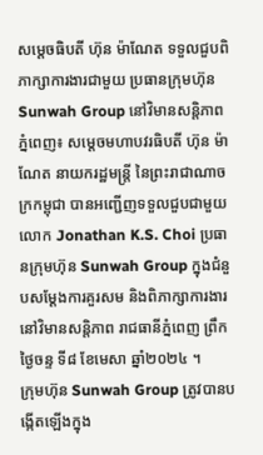សម្ដេចធិបតី ហ៊ុន ម៉ាណែត ទទួលជួបពិភាក្សាការងារជាមួយ ប្រធានក្រុមហ៊ុន Sunwah Group នៅវិមានសន្តិភាព
ភ្នំពេញ៖ សម្ដេចមហាបវរធិបតី ហ៊ុន ម៉ាណែត នាយករដ្ឋមន្ត្រី នៃព្រះរាជាណាចក្រកម្ពុជា បានអញ្ជើញទទួលជួបជាមួយ លោក Jonathan K.S. Choi ប្រធានក្រុមហ៊ុន Sunwah Group ក្នុងជំនួបសម្ដែងការគួរសម និងពិភាក្សាការងារ នៅវិមានសន្តិភាព រាជធានីភ្នំពេញ ព្រឹកថ្ងៃចន្ទ ទី៨ ខែមេសា ឆ្នាំ២០២៤ ។
ក្រុមហ៊ុន Sunwah Group ត្រូវបានបង្កើតឡើងក្នុង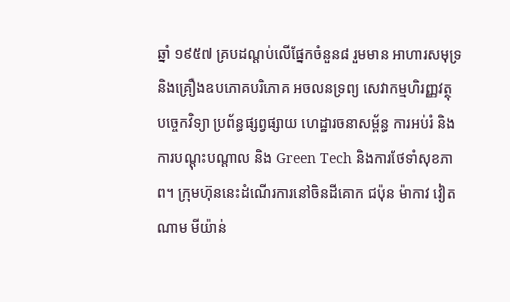ឆ្នាំ ១៩៥៧ គ្របដណ្តប់លើផ្នែកចំនួន៨ រួមមាន អាហារសមុទ្រ និងគ្រឿងឧបភោគបរិភោគ អចលនទ្រព្យ សេវាកម្មហិរញ្ញវត្ថុ បច្ចេកវិទ្យា ប្រព័ន្ធផ្សព្វផ្សាយ ហេដ្ឋារចនាសម្ព័ន្ធ ការអប់រំ និងការបណ្តុះបណ្តាល និង Green Tech និងការថែទាំសុខភាព។ ក្រុមហ៊ុននេះដំណើរការនៅចិនដីគោក ជប៉ុន ម៉ាកាវ វៀតណាម មីយ៉ាន់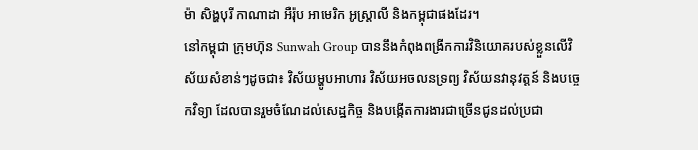ម៉ា សិង្ហបុរី កាណាដា អឺរ៉ុប អាមេរិក អូស្ត្រាលី និងកម្ពុជាផងដែរ។
នៅកម្ពុជា ក្រុមហ៊ុន Sunwah Group បាននឹងកំពុងពង្រីកការវិនិយោគរបស់ខ្លួនលើវិស័យសំខាន់ៗដូចជា៖ វិស័យម្ហូបអាហារ វិស័យអចលនទ្រព្យ វិស័យនវានុវត្តន៍ និងបច្ចេកវិទ្យា ដែលបានរួមចំណែដល់សេដ្ឋកិច្ច និងបង្កើតការងារជាច្រើនជូនដល់ប្រជា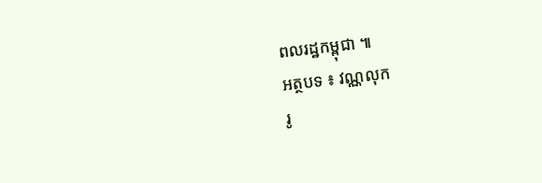ពលរដ្ឋកម្ពុជា ៕
អត្ថបទ ៖ វណ្ណលុក
រូ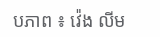បភាព ៖ វ៉េង លីម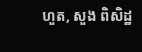ហួត, សួង ពិសិដ្ឋ